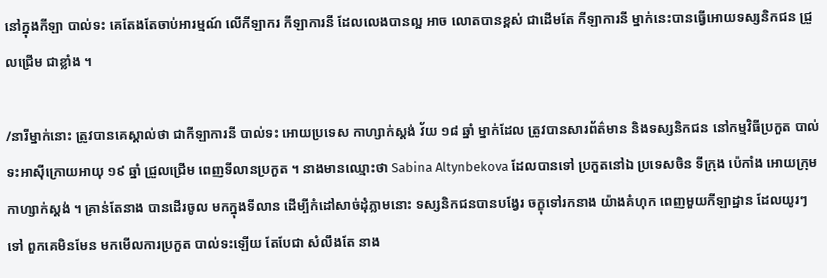នៅក្នុងកីឡា បាល់ទះ គេតែងតែចាប់អារម្មណ៍ លើកីឡាករ កីឡាការនី ដែលលេងបានល្អ អាច លោតបានខ្ពស់ ជាដើមតែ កីឡាការនី ម្នាក់នេះបានធ្វើអោយទស្សនិកជន ជ្រួលជ្រើម ជាខ្លាំង ។

/នារីម្នាក់នោះ ត្រូវបានគេស្គាល់ថា ជាកីឡាការនី បាល់ទះ អោយប្រទេស កាហ្សាក់ស្តង់ វ័យ ១៨ ឆ្នាំ ម្នាក់ដែល ត្រូវបានសារព័ត៌មាន និងទស្សនិកជន នៅកម្មវិធីប្រកួត បាល់ទះអាស៊ីក្រោយអាយុ ១៩ ឆ្នាំ ជ្រួលជ្រើម ពេញទីលានប្រកួត ។ នាងមានឈ្មោះថា Sabina Altynbekova ដែលបានទៅ ប្រកួតនៅឯ ប្រទេសចិន ទីក្រុង ប៉េកាំង អោយក្រុម កាហ្សាក់ស្តង់ ។ គ្រាន់តែនាង បានដើរចូល មកក្នុងទីលាន ដើម្បីកំដៅសាច់ដុំភ្លាមនោះ ទស្សនិកជនបានបង្វែរ ចក្ខុទៅរកនាង យ៉ាងគំហុក ពេញមួយកីឡាដ្ឋាន ដែលយូរៗទៅ ពួកគេមិនមែន មកមើលការប្រកួត បាល់ទះឡើយ តែបែជា សំលឹងតែ នាង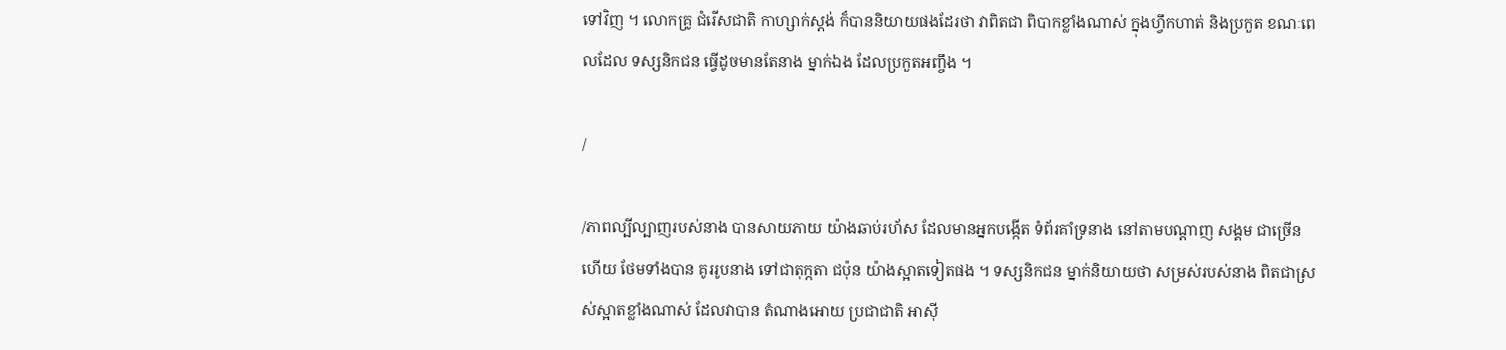ទៅវិញ ។ លោកគ្រូ ជំរើសជាតិ កាហ្សាក់ស្តង់ ក៏បាននិយាយផងដែរថា វាពិតជា ពិបាកខ្លាំងណាស់ ក្នុងហ្វឹកហាត់ និងប្រកួត ខណៈពេលដែល ទស្សនិកជន ធ្វើដូចមានតែនាង ម្នាក់ឯង ដែលប្រកួតអញ្ចឹង ។

/

/ភាពល្បីល្បាញរបស់នាង បានសាយភាយ យ៉ាងឆាប់រហ័ស ដែលមានអ្នកបង្កើត ទំព័រគាំទ្រនាង នៅតាមបណ្តាញ សង្គម ជាច្រើនហើយ ថែមទាំងបាន គូររូបនាង ទៅជាតុក្កតា ជប៉ុន យ៉ាងស្អាតទៀតផង ។ ទស្សនិកជន ម្នាក់និយាយថា សម្រស់របស់នាង ពិតជាស្រស់ស្អាតខ្លាំងណាស់ ដែលវាបាន តំណាងអោយ ប្រជាជាតិ អាស៊ី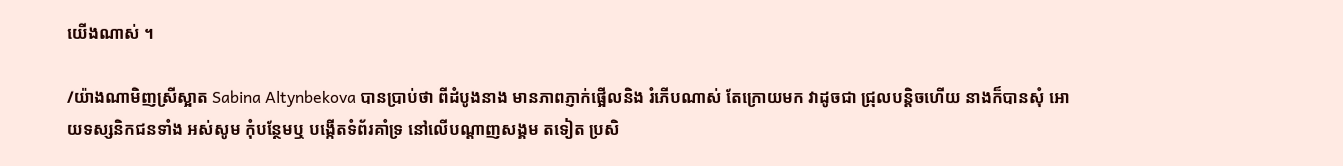យើងណាស់ ។

/យ៉ាងណាមិញស្រីស្អាត Sabina Altynbekova បានប្រាប់ថា ពីដំបូងនាង មានភាពភ្ញាក់ផ្អើលនិង រំភើបណាស់ តែក្រោយមក វាដូចជា ជ្រុលបន្តិចហើយ នាងក៏បានសុំ អោយទស្សនិកជនទាំង អស់សូម កុំបន្ថែមឬ បង្កើតទំព័រគាំទ្រ នៅលើបណ្តាញសង្គម តទៀត ប្រសិ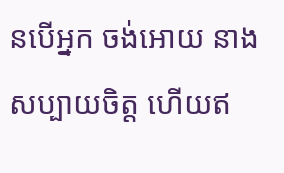នបើអ្នក ចង់អោយ នាងសប្បាយចិត្ត ហើយឥ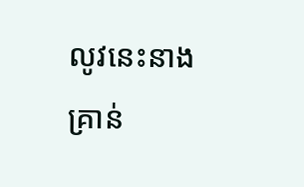លូវនេះនាង គ្រាន់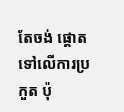តែចង់ ផ្តោតទៅលើការប្រកួត ប៉ុ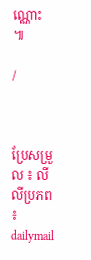ណ្ណោះ ៕

/



ប្រែសម្រួល ៖ លីលីប្រភព ៖ dailymail